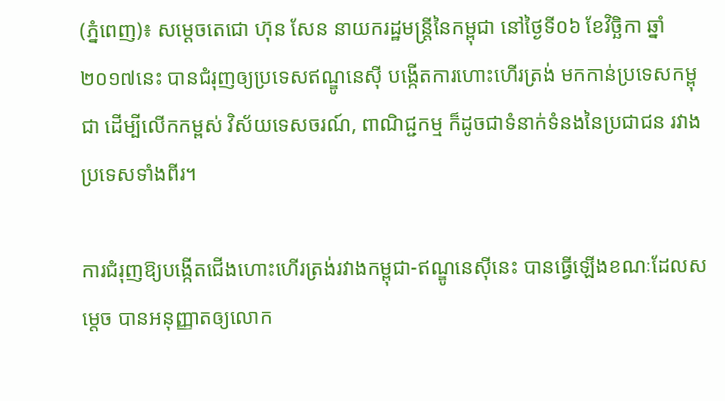(ភ្នំពេញ)៖ សម្តេចតេជោ ហ៊ុន សែន នាយករដ្ឋមន្ត្រីនៃកម្ពុជា នៅថ្ងៃទី០៦ ខែវិច្ឆិកា ឆ្នាំ២០១៧នេះ បានជំរុញឲ្យប្រទេសឥណ្ឌូនេស៊ី បង្កើតការហោះហើរត្រង់ មកកាន់ប្រទេសកម្ពុជា ដើម្បីលើកកម្ពស់ វិស័យទេសចរណ៍, ពាណិជ្ជកម្ម ក៏ដូចជាទំនាក់ទំនងនៃប្រជាជន រវាងប្រទេសទាំងពីរ។

ការជំរុញឱ្យបង្កើតជើងហោះហើរត្រង់រវាងកម្ពុជា-ឥណ្ឌូនេស៊ីនេះ បានធ្វើឡើងខណៈដែលសម្តេច បានអនុញ្ញាតឲ្យលោក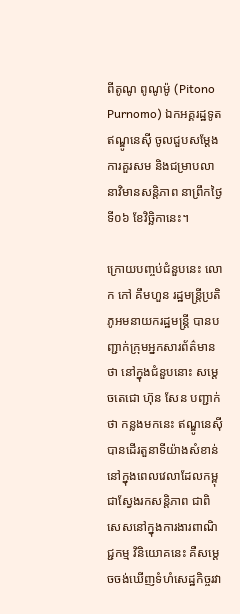ពីតូណូ ពូណូម៉ូ (Pitono Purnomo) ឯកអគ្គរដ្ឋទូតឥណ្ឌូនេស៊ី ចូលជួបសម្តែងការគួរសម និងជម្រាបលា នាវិមានសន្តិភាព នាព្រឹកថ្ងៃទី០៦ ខែវិច្ឆិកានេះ។

ក្រោយបញ្ចប់ជំនួបនេះ លោក កៅ គឹមហួន រដ្ឋមន្ត្រីប្រតិភូអមនាយករដ្ឋមន្ត្រី បានបញ្ជាក់ក្រុមអ្នកសារព័ត៌មានថា នៅក្នុងជំនួបនោះ សម្តេចតេជោ ហ៊ុន សែន បញ្ជាក់ថា កន្លងមកនេះ ឥណ្ឌូនេស៊ីបានដើរតួនាទីយ៉ាងសំខាន់ នៅក្នុងពេលវេលាដែលកម្ពុជាស្វែងរកសន្តិភាព ជាពិសេសនៅក្នុងការងារពាណិជ្ជកម្ម វិនិយោគនេះ គឺសម្តេចចង់ឃើញទំហំសេដ្ឋកិច្ចរវា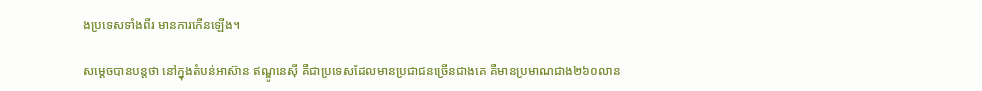ងប្រទេសទាំងពីរ មានការកើនឡើង។

សម្តេចបានបន្តថា នៅក្នុងតំបន់អាស៊ាន ឥណ្ឌូនេស៊ី គឺជាប្រទេសដែលមានប្រជាជនច្រើនជាងគេ គឺមានប្រមាណជាង២៦០លាន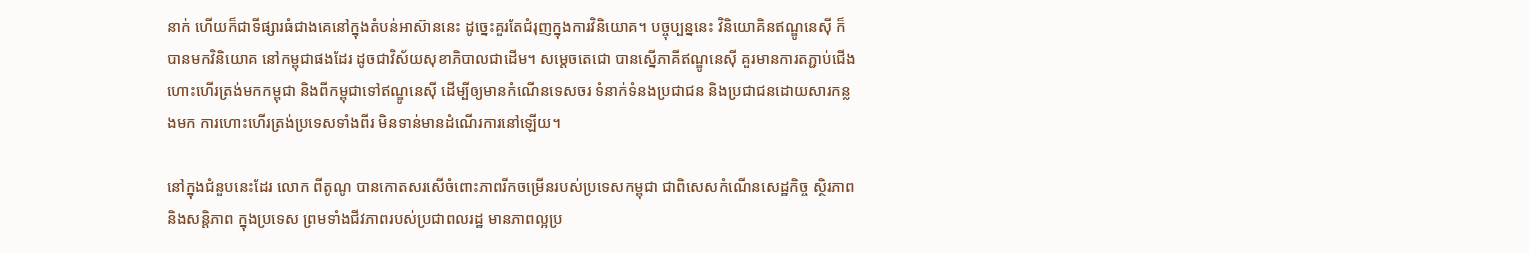នាក់ ហើយក៏ជាទីផ្សារធំជាងគេនៅក្នុងតំបន់អាស៊ាននេះ ដូច្នេះគួរតែជំរុញក្នុងការវិនិយោគ។ បច្ចុប្បន្ននេះ វិនិយោគិនឥណ្ឌូនេស៊ី ក៏បានមកវិនិយោគ នៅកម្ពុជាផងដែរ ដូចជាវិស័យសុខាភិបាលជាដើម។ សម្តេចតេជោ បានស្នើភាគីឥណ្ឌូនេស៊ី គួរមានការតភ្ជាប់ជើងហោះហើរត្រង់មកកម្ពុជា និងពីកម្ពុជាទៅឥណ្ឌូនេស៊ី ដើម្បីឲ្យមានកំណើនទេសចរ ទំនាក់ទំនងប្រជាជន និងប្រជាជនដោយសារកន្លងមក ការហោះហើរត្រង់ប្រទេសទាំងពីរ មិនទាន់មានដំណើរការនៅឡើយ។

នៅក្នុងជំនួបនេះដែរ លោក ពីតូណូ បានកោតសរសើចំពោះភាពរីកចម្រើនរបស់ប្រទេសកម្ពុជា ជាពិសេសកំណើនសេដ្ឋកិច្ច ស្ថិរភាព និងសន្តិភាព ក្នុងប្រទេស ព្រមទាំងជីវភាពរបស់ប្រជាពលរដ្ឋ មានភាពល្អប្រ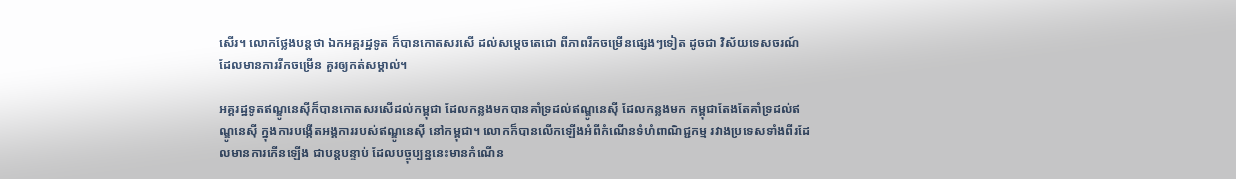សើរ។ លោកថ្លែងបន្តថា ឯកអគ្គរដ្ឋទូត ក៏បានកោតសរសើ ដល់សម្តេចតេជោ ពីភាពរីកចម្រើនផ្សេងៗទៀត ដូចជា វិស័យទេសចរណ៍ ដែលមានការរីកចម្រើន គួរឲ្យកត់សម្គាល់។

អគ្គរដ្ឋទូតឥណ្ឌូនេស៊ីក៏បានកោតសរសើដល់កម្ពុជា ដែលកន្លងមកបានគាំទ្រដល់ឥណ្ឌូនេស៊ី ដែលកន្លងមក កម្ពុជាតែងតែគាំទ្រដល់ឥណ្ឌូនេស៊ី ក្នុងការបង្កើតអង្គការរបស់ឥណ្ឌូនេស៊ី នៅកម្ពុជា។ លោកក៏បានលើកឡើងអំពីកំណើនទំហំពាណិជ្ជកម្ម រវាងប្រទេសទាំងពីរដែលមានការកើនឡើង ជាបន្តបន្ទាប់ ដែលបច្ចុប្បន្ននេះមានកំណើន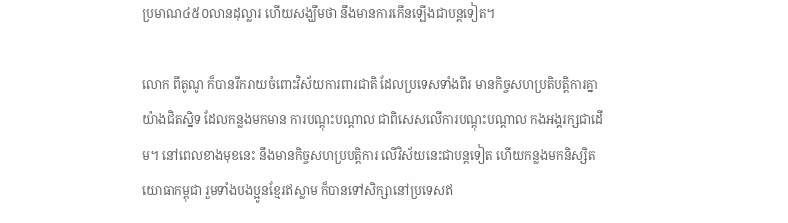ប្រមាណ៤៥០លានដុល្លារ ហើយសង្ឃឹមថា នឹងមានការកើនឡើងជាបន្តទៀត។

លោក ពីតូណូ ក៏បានរីករាយចំពោះវិស័យការពារជាតិ ដែលប្រទេសទាំងពីរ មានកិច្ចសហប្រតិបត្តិការគ្នាយ៉ាងជិតស្និទ ដែលកន្លងមកមាន ការបណ្តុះបណ្តាល ជាពិសេសលើការបណ្តុះបណ្តាល កងអង្គរក្សជាដើម។ នៅពេលខាងមុខនេះ នឹងមានកិច្ចសហប្របត្តិការ លើវិស័យនេះជាបន្តទៀត ហើយកន្លងមកនិស្សិតយោធាកម្ពុជា រួមទាំងបងប្អូនខ្មែរឥស្លាម ក៏បានទៅសិក្សានៅប្រទេសឥ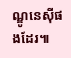ណ្ឌូនេស៊ីផងដែរ៕